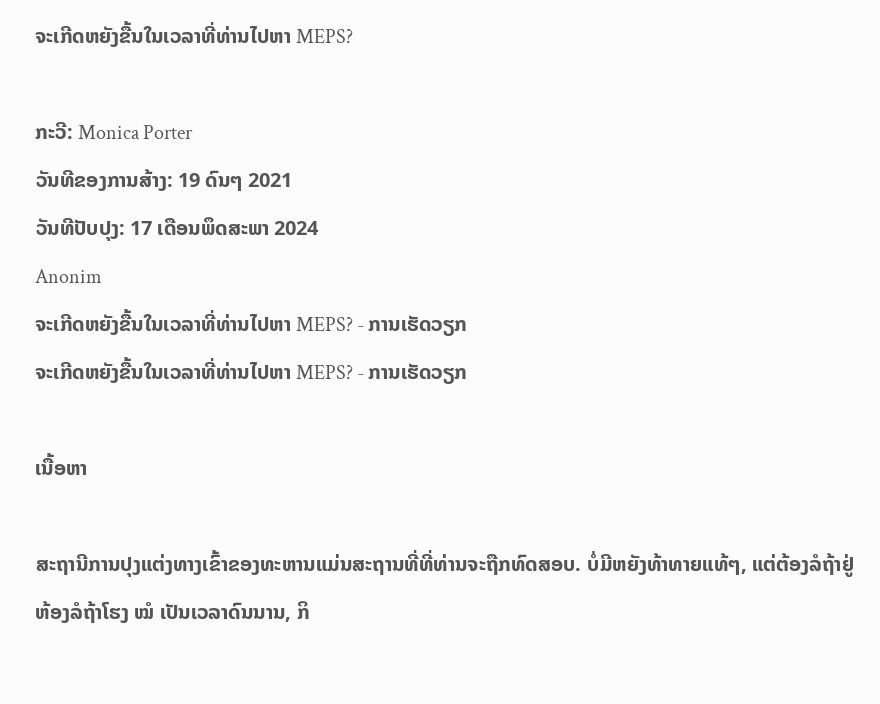ຈະເກີດຫຍັງຂື້ນໃນເວລາທີ່ທ່ານໄປຫາ MEPS?

ກະວີ: Monica Porter
ວັນທີຂອງການສ້າງ: 19 ດົນໆ 2021
ວັນທີປັບປຸງ: 17 ເດືອນພຶດສະພາ 2024
Anonim
ຈະເກີດຫຍັງຂື້ນໃນເວລາທີ່ທ່ານໄປຫາ MEPS? - ການເຮັດວຽກ
ຈະເກີດຫຍັງຂື້ນໃນເວລາທີ່ທ່ານໄປຫາ MEPS? - ການເຮັດວຽກ

ເນື້ອຫາ

ສະຖານີການປຸງແຕ່ງທາງເຂົ້າຂອງທະຫານແມ່ນສະຖານທີ່ທີ່ທ່ານຈະຖືກທົດສອບ. ບໍ່ມີຫຍັງທ້າທາຍແທ້ໆ, ແຕ່ຕ້ອງລໍຖ້າຢູ່ຫ້ອງລໍຖ້າໂຮງ ໝໍ ເປັນເວລາດົນນານ, ກິ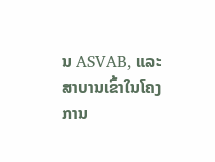ນ ASVAB, ແລະສາບານເຂົ້າໃນໂຄງການ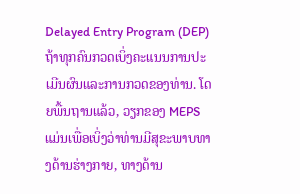Delayed Entry Program (DEP) ຖ້າທຸກຄົນກວດເບິ່ງຄະແນນການປະເມີນຜົນແລະການກວດຂອງທ່ານ. ໂດຍພື້ນຖານແລ້ວ, ວຽກຂອງ MEPS ແມ່ນເພື່ອເບິ່ງວ່າທ່ານມີສຸຂະພາບທາງດ້ານຮ່າງກາຍ, ທາງດ້ານ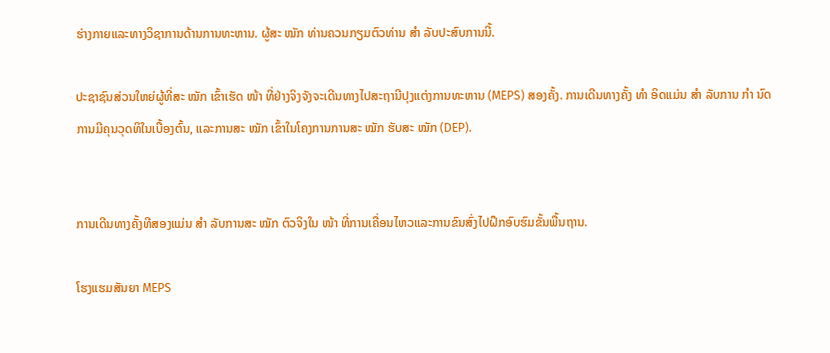ຮ່າງກາຍແລະທາງວິຊາການດ້ານການທະຫານ. ຜູ້ສະ ໝັກ ທ່ານຄວນກຽມຕົວທ່ານ ສຳ ລັບປະສົບການນີ້.

ປະຊາຊົນສ່ວນໃຫຍ່ຜູ້ທີ່ສະ ໝັກ ເຂົ້າເຮັດ ໜ້າ ທີ່ຢ່າງຈິງຈັງຈະເດີນທາງໄປສະຖານີປຸງແຕ່ງການທະຫານ (MEPS) ສອງຄັ້ງ. ການເດີນທາງຄັ້ງ ທຳ ອິດແມ່ນ ສຳ ລັບການ ກຳ ນົດການມີຄຸນວຸດທິໃນເບື້ອງຕົ້ນ, ແລະການສະ ໝັກ ເຂົ້າໃນໂຄງການການສະ ໝັກ ຮັບສະ ໝັກ (DEP).


ການເດີນທາງຄັ້ງທີສອງແມ່ນ ສຳ ລັບການສະ ໝັກ ຕົວຈິງໃນ ໜ້າ ທີ່ການເຄື່ອນໄຫວແລະການຂົນສົ່ງໄປຝຶກອົບຮົມຂັ້ນພື້ນຖານ.

ໂຮງແຮມສັນຍາ MEPS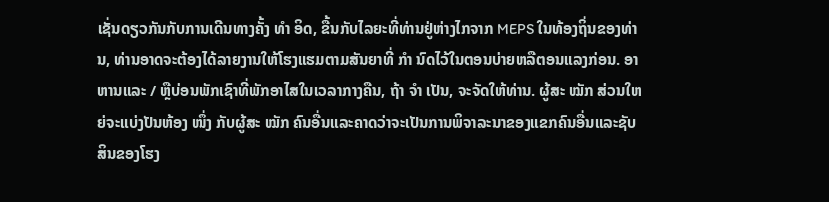ເຊັ່ນດຽວກັນກັບການເດີນທາງຄັ້ງ ທຳ ອິດ, ຂື້ນກັບໄລຍະທີ່ທ່ານຢູ່ຫ່າງໄກຈາກ MEPS ໃນທ້ອງຖິ່ນຂອງທ່ານ, ທ່ານອາດຈະຕ້ອງໄດ້ລາຍງານໃຫ້ໂຮງແຮມຕາມສັນຍາທີ່ ກຳ ນົດໄວ້ໃນຕອນບ່າຍຫລືຕອນແລງກ່ອນ. ອາຫານແລະ / ຫຼືບ່ອນພັກເຊົາທີ່ພັກອາໄສໃນເວລາກາງຄືນ, ຖ້າ ຈຳ ເປັນ, ຈະຈັດໃຫ້ທ່ານ. ຜູ້ສະ ໝັກ ສ່ວນໃຫຍ່ຈະແບ່ງປັນຫ້ອງ ໜຶ່ງ ກັບຜູ້ສະ ໝັກ ຄົນອື່ນແລະຄາດວ່າຈະເປັນການພິຈາລະນາຂອງແຂກຄົນອື່ນແລະຊັບສິນຂອງໂຮງ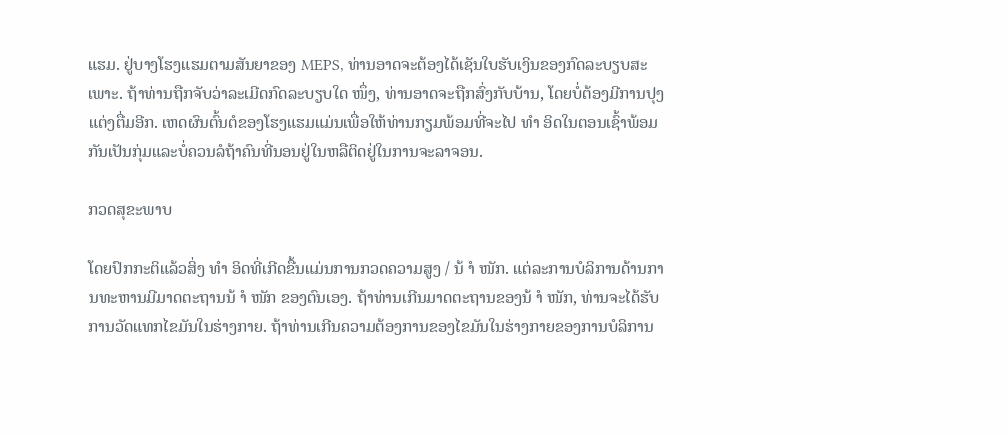ແຮມ. ຢູ່ບາງໂຮງແຮມຕາມສັນຍາຂອງ MEPS, ທ່ານອາດຈະຕ້ອງໄດ້ເຊັນໃບຮັບເງິນຂອງກົດລະບຽບສະເພາະ. ຖ້າທ່ານຖືກຈັບວ່າລະເມີດກົດລະບຽບໃດ ໜຶ່ງ, ທ່ານອາດຈະຖືກສົ່ງກັບບ້ານ, ໂດຍບໍ່ຕ້ອງມີການປຸງແຕ່ງຕື່ມອີກ. ເຫດຜົນຕົ້ນຕໍຂອງໂຮງແຮມແມ່ນເພື່ອໃຫ້ທ່ານກຽມພ້ອມທີ່ຈະໄປ ທຳ ອິດໃນຕອນເຊົ້າພ້ອມກັນເປັນກຸ່ມແລະບໍ່ຄວນລໍຖ້າຄົນທີ່ນອນຢູ່ໃນຫລືຕິດຢູ່ໃນການຈະລາຈອນ.

ກວດສຸຂະພາບ

ໂດຍປົກກະຕິແລ້ວສິ່ງ ທຳ ອິດທີ່ເກີດຂື້ນແມ່ນການກວດຄວາມສູງ / ນ້ ຳ ໜັກ. ແຕ່ລະການບໍລິການດ້ານການທະຫານມີມາດຕະຖານນ້ ຳ ໜັກ ຂອງຕົນເອງ. ຖ້າທ່ານເກີນມາດຕະຖານຂອງນ້ ຳ ໜັກ, ທ່ານຈະໄດ້ຮັບການວັດແທກໄຂມັນໃນຮ່າງກາຍ. ຖ້າທ່ານເກີນຄວາມຕ້ອງການຂອງໄຂມັນໃນຮ່າງກາຍຂອງການບໍລິການ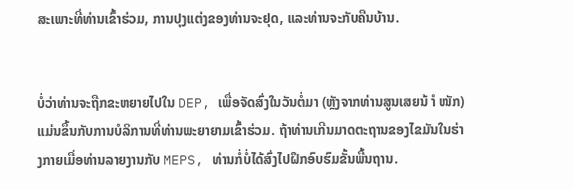ສະເພາະທີ່ທ່ານເຂົ້າຮ່ວມ, ການປຸງແຕ່ງຂອງທ່ານຈະຢຸດ, ແລະທ່ານຈະກັບຄືນບ້ານ.


ບໍ່ວ່າທ່ານຈະຖືກຂະຫຍາຍໄປໃນ DEP, ເພື່ອຈັດສົ່ງໃນວັນຕໍ່ມາ (ຫຼັງຈາກທ່ານສູນເສຍນ້ ຳ ໜັກ) ແມ່ນຂຶ້ນກັບການບໍລິການທີ່ທ່ານພະຍາຍາມເຂົ້າຮ່ວມ. ຖ້າທ່ານເກີນມາດຕະຖານຂອງໄຂມັນໃນຮ່າງກາຍເມື່ອທ່ານລາຍງານກັບ MEPS, ທ່ານກໍ່ບໍ່ໄດ້ສົ່ງໄປຝຶກອົບຮົມຂັ້ນພື້ນຖານ.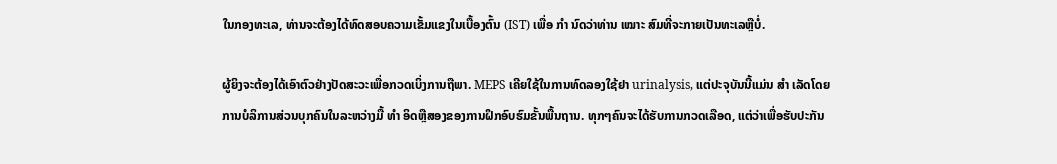ໃນກອງທະເລ, ທ່ານຈະຕ້ອງໄດ້ທົດສອບຄວາມເຂັ້ມແຂງໃນເບື້ອງຕົ້ນ (IST) ເພື່ອ ກຳ ນົດວ່າທ່ານ ເໝາະ ສົມທີ່ຈະກາຍເປັນທະເລຫຼືບໍ່.

ຜູ້ຍິງຈະຕ້ອງໄດ້ເອົາຕົວຢ່າງປັດສະວະເພື່ອກວດເບິ່ງການຖືພາ. MEPS ເຄີຍໃຊ້ໃນການທົດລອງໃຊ້ຢາ urinalysis, ແຕ່ປະຈຸບັນນີ້ແມ່ນ ສຳ ເລັດໂດຍການບໍລິການສ່ວນບຸກຄົນໃນລະຫວ່າງມື້ ທຳ ອິດຫຼືສອງຂອງການຝຶກອົບຮົມຂັ້ນພື້ນຖານ. ທຸກໆຄົນຈະໄດ້ຮັບການກວດເລືອດ, ແຕ່ວ່າເພື່ອຮັບປະກັນ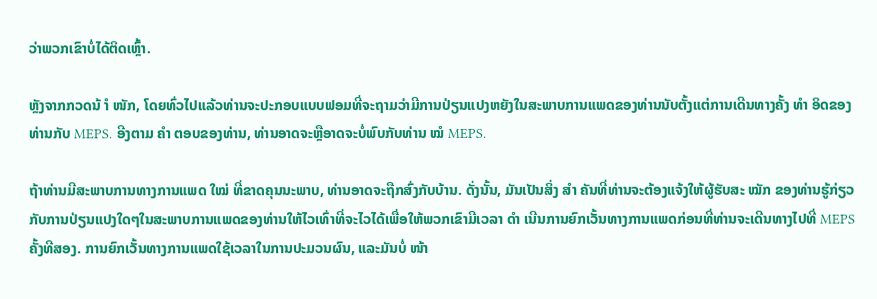ວ່າພວກເຂົາບໍ່ໄດ້ຕິດເຫຼົ້າ.

ຫຼັງຈາກກວດນ້ ຳ ໜັກ, ໂດຍທົ່ວໄປແລ້ວທ່ານຈະປະກອບແບບຟອມທີ່ຈະຖາມວ່າມີການປ່ຽນແປງຫຍັງໃນສະພາບການແພດຂອງທ່ານນັບຕັ້ງແຕ່ການເດີນທາງຄັ້ງ ທຳ ອິດຂອງທ່ານກັບ MEPS. ອີງຕາມ ຄຳ ຕອບຂອງທ່ານ, ທ່ານອາດຈະຫຼືອາດຈະບໍ່ພົບກັບທ່ານ ໝໍ MEPS.

ຖ້າທ່ານມີສະພາບການທາງການແພດ ໃໝ່ ທີ່ຂາດຄຸນນະພາບ, ທ່ານອາດຈະຖືກສົ່ງກັບບ້ານ. ດັ່ງນັ້ນ, ມັນເປັນສິ່ງ ສຳ ຄັນທີ່ທ່ານຈະຕ້ອງແຈ້ງໃຫ້ຜູ້ຮັບສະ ໝັກ ຂອງທ່ານຮູ້ກ່ຽວກັບການປ່ຽນແປງໃດໆໃນສະພາບການແພດຂອງທ່ານໃຫ້ໄວເທົ່າທີ່ຈະໄວໄດ້ເພື່ອໃຫ້ພວກເຂົາມີເວລາ ດຳ ເນີນການຍົກເວັ້ນທາງການແພດກ່ອນທີ່ທ່ານຈະເດີນທາງໄປທີ່ MEPS ຄັ້ງທີສອງ. ການຍົກເວັ້ນທາງການແພດໃຊ້ເວລາໃນການປະມວນຜົນ, ແລະມັນບໍ່ ໜ້າ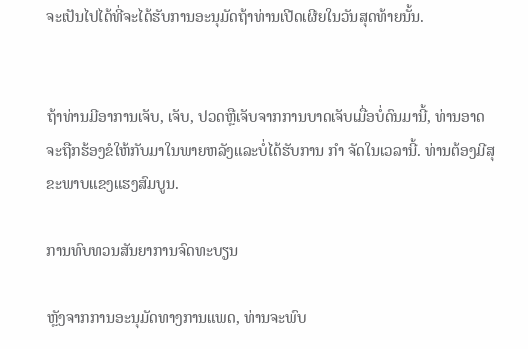ຈະເປັນໄປໄດ້ທີ່ຈະໄດ້ຮັບການອະນຸມັດຖ້າທ່ານເປີດເຜີຍໃນວັນສຸດທ້າຍນັ້ນ.


ຖ້າທ່ານມີອາການເຈັບ, ເຈັບ, ປວດຫຼືເຈັບຈາກການບາດເຈັບເມື່ອບໍ່ດົນມານີ້, ທ່ານອາດຈະຖືກຮ້ອງຂໍໃຫ້ກັບມາໃນພາຍຫລັງແລະບໍ່ໄດ້ຮັບການ ກຳ ຈັດໃນເວລານີ້. ທ່ານຕ້ອງມີສຸຂະພາບແຂງແຮງສົມບູນ.

ການທົບທວນສັນຍາການຈົດທະບຽນ

ຫຼັງຈາກການອະນຸມັດທາງການແພດ, ທ່ານຈະພົບ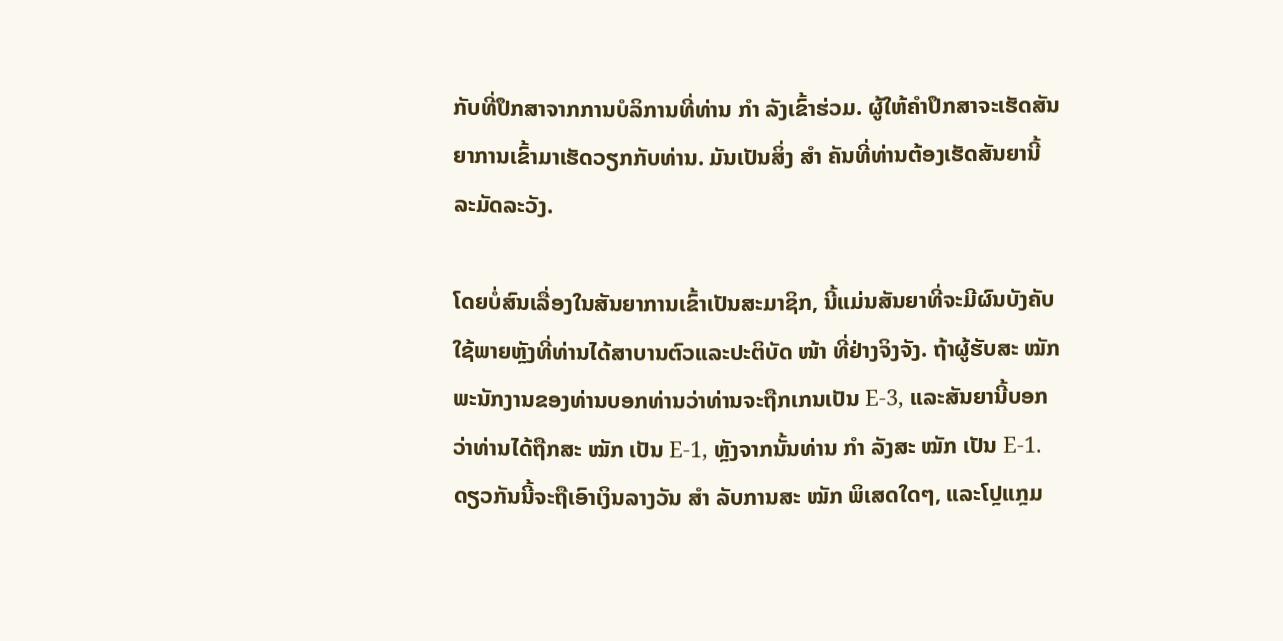ກັບທີ່ປຶກສາຈາກການບໍລິການທີ່ທ່ານ ກຳ ລັງເຂົ້າຮ່ວມ. ຜູ້ໃຫ້ຄໍາປຶກສາຈະເຮັດສັນຍາການເຂົ້າມາເຮັດວຽກກັບທ່ານ. ມັນເປັນສິ່ງ ສຳ ຄັນທີ່ທ່ານຕ້ອງເຮັດສັນຍານີ້ ລະມັດລະວັງ.

ໂດຍບໍ່ສົນເລື່ອງໃນສັນຍາການເຂົ້າເປັນສະມາຊິກ, ນີ້ແມ່ນສັນຍາທີ່ຈະມີຜົນບັງຄັບໃຊ້ພາຍຫຼັງທີ່ທ່ານໄດ້ສາບານຕົວແລະປະຕິບັດ ໜ້າ ທີ່ຢ່າງຈິງຈັງ. ຖ້າຜູ້ຮັບສະ ໝັກ ພະນັກງານຂອງທ່ານບອກທ່ານວ່າທ່ານຈະຖືກເກນເປັນ E-3, ແລະສັນຍານີ້ບອກວ່າທ່ານໄດ້ຖືກສະ ໝັກ ເປັນ E-1, ຫຼັງຈາກນັ້ນທ່ານ ກຳ ລັງສະ ໝັກ ເປັນ E-1. ດຽວກັນນີ້ຈະຖືເອົາເງິນລາງວັນ ສຳ ລັບການສະ ໝັກ ພິເສດໃດໆ, ແລະໂປຼແກຼມ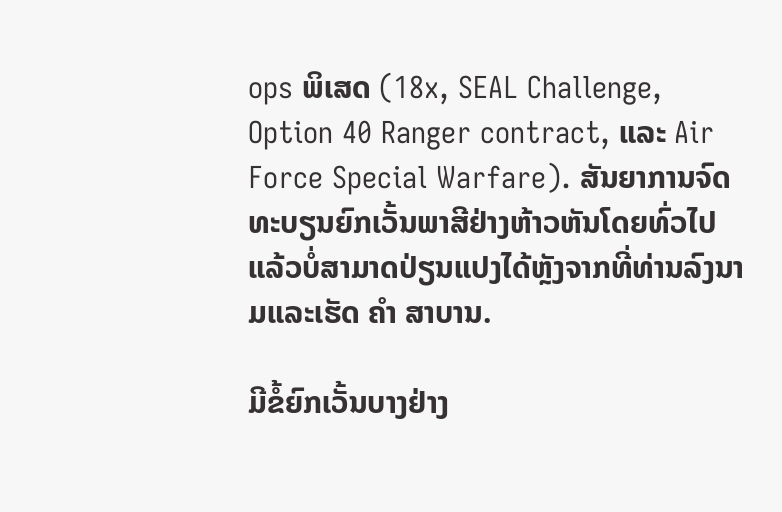ops ພິເສດ (18x, SEAL Challenge, Option 40 Ranger contract, ແລະ Air Force Special Warfare). ສັນຍາການຈົດທະບຽນຍົກເວັ້ນພາສີຢ່າງຫ້າວຫັນໂດຍທົ່ວໄປແລ້ວບໍ່ສາມາດປ່ຽນແປງໄດ້ຫຼັງຈາກທີ່ທ່ານລົງນາມແລະເຮັດ ຄຳ ສາບານ.

ມີຂໍ້ຍົກເວັ້ນບາງຢ່າງ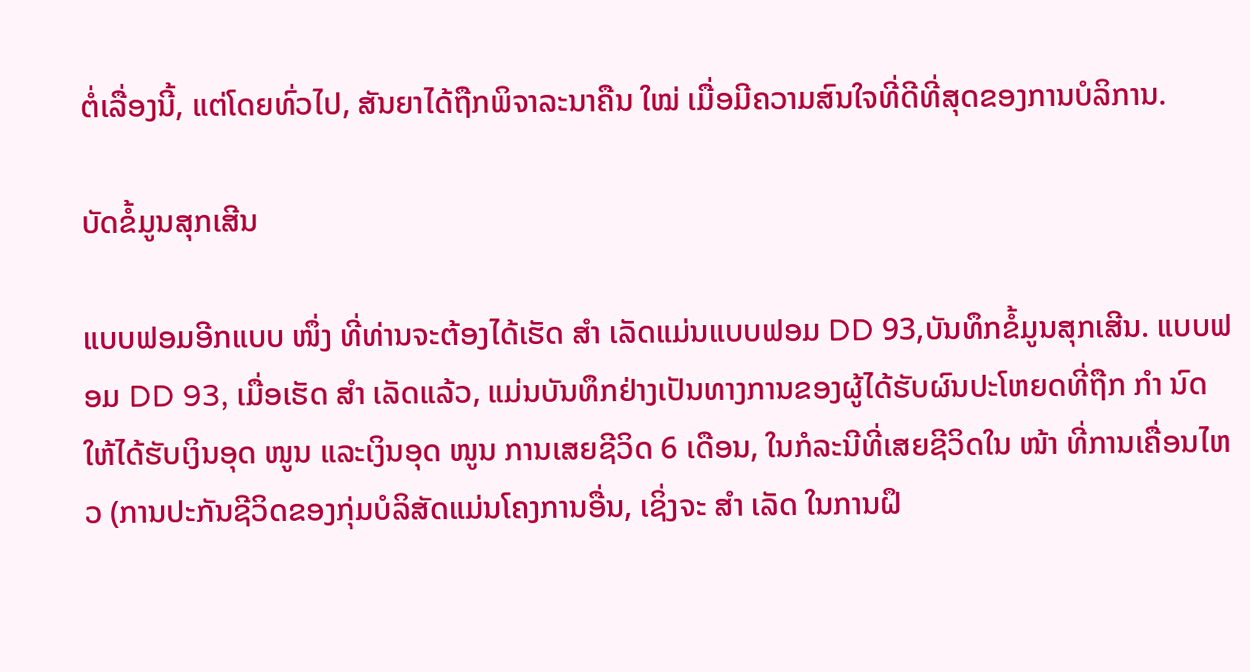ຕໍ່ເລື່ອງນີ້, ແຕ່ໂດຍທົ່ວໄປ, ສັນຍາໄດ້ຖືກພິຈາລະນາຄືນ ໃໝ່ ເມື່ອມີຄວາມສົນໃຈທີ່ດີທີ່ສຸດຂອງການບໍລິການ.

ບັດຂໍ້ມູນສຸກເສີນ

ແບບຟອມອີກແບບ ໜຶ່ງ ທີ່ທ່ານຈະຕ້ອງໄດ້ເຮັດ ສຳ ເລັດແມ່ນແບບຟອມ DD 93,ບັນທຶກຂໍ້ມູນສຸກເສີນ. ແບບຟອມ DD 93, ເມື່ອເຮັດ ສຳ ເລັດແລ້ວ, ແມ່ນບັນທຶກຢ່າງເປັນທາງການຂອງຜູ້ໄດ້ຮັບຜົນປະໂຫຍດທີ່ຖືກ ກຳ ນົດໃຫ້ໄດ້ຮັບເງິນອຸດ ໜູນ ແລະເງິນອຸດ ໜູນ ການເສຍຊີວິດ 6 ເດືອນ, ໃນກໍລະນີທີ່ເສຍຊີວິດໃນ ໜ້າ ທີ່ການເຄື່ອນໄຫວ (ການປະກັນຊີວິດຂອງກຸ່ມບໍລິສັດແມ່ນໂຄງການອື່ນ, ເຊິ່ງຈະ ສຳ ເລັດ ໃນການຝຶ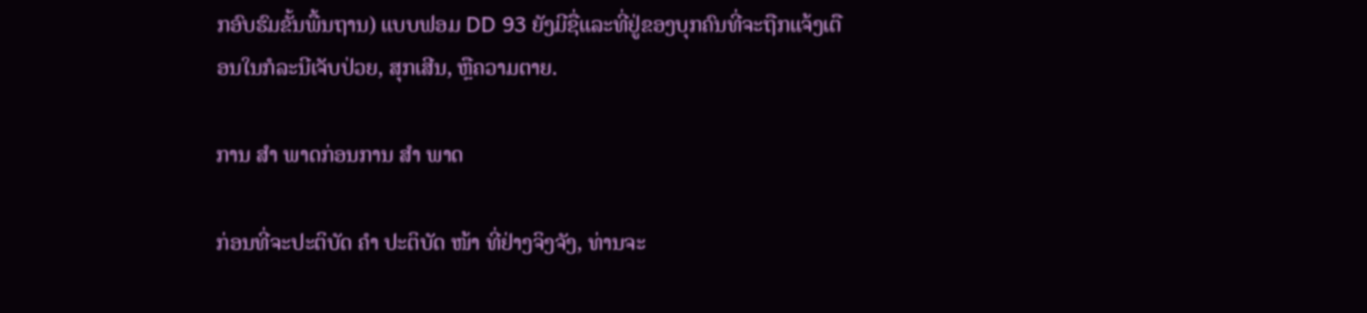ກອົບຮົມຂັ້ນພື້ນຖານ) ແບບຟອມ DD 93 ຍັງມີຊື່ແລະທີ່ຢູ່ຂອງບຸກຄົນທີ່ຈະຖືກແຈ້ງເຕືອນໃນກໍລະນີເຈັບປ່ວຍ, ສຸກເສີນ, ຫຼືຄວາມຕາຍ.

ການ ສຳ ພາດກ່ອນການ ສຳ ພາດ

ກ່ອນທີ່ຈະປະຕິບັດ ຄຳ ປະຕິບັດ ໜ້າ ທີ່ຢ່າງຈິງຈັງ, ທ່ານຈະ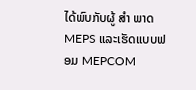ໄດ້ພົບກັບຜູ້ ສຳ ພາດ MEPS ແລະເຮັດແບບຟອມ MEPCOM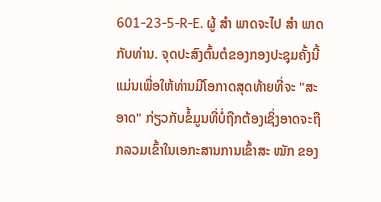601-23-5-R-E. ຜູ້ ສຳ ພາດຈະໄປ ສຳ ພາດກັບທ່ານ. ຈຸດປະສົງຕົ້ນຕໍຂອງກອງປະຊຸມຄັ້ງນີ້ແມ່ນເພື່ອໃຫ້ທ່ານມີໂອກາດສຸດທ້າຍທີ່ຈະ "ສະອາດ" ກ່ຽວກັບຂໍ້ມູນທີ່ບໍ່ຖືກຕ້ອງເຊິ່ງອາດຈະຖືກລວມເຂົ້າໃນເອກະສານການເຂົ້າສະ ໝັກ ຂອງ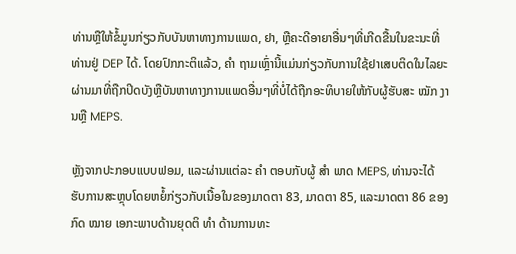ທ່ານຫຼືໃຫ້ຂໍ້ມູນກ່ຽວກັບບັນຫາທາງການແພດ, ຢາ, ຫຼືຄະດີອາຍາອື່ນໆທີ່ເກີດຂື້ນໃນຂະນະທີ່ທ່ານຢູ່ DEP ໄດ້. ໂດຍປົກກະຕິແລ້ວ, ຄຳ ຖາມເຫຼົ່ານີ້ແມ່ນກ່ຽວກັບການໃຊ້ຢາເສບຕິດໃນໄລຍະຜ່ານມາທີ່ຖືກປິດບັງຫຼືບັນຫາທາງການແພດອື່ນໆທີ່ບໍ່ໄດ້ຖືກອະທິບາຍໃຫ້ກັບຜູ້ຮັບສະ ໝັກ ງານຫຼື MEPS.

ຫຼັງຈາກປະກອບແບບຟອມ, ແລະຜ່ານແຕ່ລະ ຄຳ ຕອບກັບຜູ້ ສຳ ພາດ MEPS, ທ່ານຈະໄດ້ຮັບການສະຫຼຸບໂດຍຫຍໍ້ກ່ຽວກັບເນື້ອໃນຂອງມາດຕາ 83, ມາດຕາ 85, ແລະມາດຕາ 86 ຂອງກົດ ໝາຍ ເອກະພາບດ້ານຍຸດຕິ ທຳ ດ້ານການທະ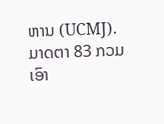ຫານ (UCMJ). ມາດຕາ 83 ກວມເອົາ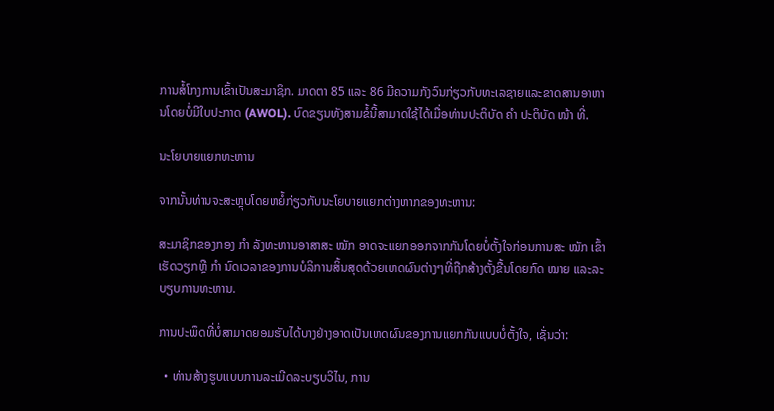ການສໍ້ໂກງການເຂົ້າເປັນສະມາຊິກ. ມາດຕາ 85 ແລະ 86 ມີຄວາມກັງວົນກ່ຽວກັບທະເລຊາຍແລະຂາດສານອາຫານໂດຍບໍ່ມີໃບປະກາດ (AWOL). ບົດຂຽນທັງສາມຂໍ້ນີ້ສາມາດໃຊ້ໄດ້ເມື່ອທ່ານປະຕິບັດ ຄຳ ປະຕິບັດ ໜ້າ ທີ່.

ນະໂຍບາຍແຍກທະຫານ

ຈາກນັ້ນທ່ານຈະສະຫຼຸບໂດຍຫຍໍ້ກ່ຽວກັບນະໂຍບາຍແຍກຕ່າງຫາກຂອງທະຫານ:

ສະມາຊິກຂອງກອງ ກຳ ລັງທະຫານອາສາສະ ໝັກ ອາດຈະແຍກອອກຈາກກັນໂດຍບໍ່ຕັ້ງໃຈກ່ອນການສະ ໝັກ ເຂົ້າເຮັດວຽກຫຼື ກຳ ນົດເວລາຂອງການບໍລິການສິ້ນສຸດດ້ວຍເຫດຜົນຕ່າງໆທີ່ຖືກສ້າງຕັ້ງຂື້ນໂດຍກົດ ໝາຍ ແລະລະບຽບການທະຫານ.

ການປະພຶດທີ່ບໍ່ສາມາດຍອມຮັບໄດ້ບາງຢ່າງອາດເປັນເຫດຜົນຂອງການແຍກກັນແບບບໍ່ຕັ້ງໃຈ, ເຊັ່ນວ່າ:

  • ທ່ານສ້າງຮູບແບບການລະເມີດລະບຽບວິໄນ, ການ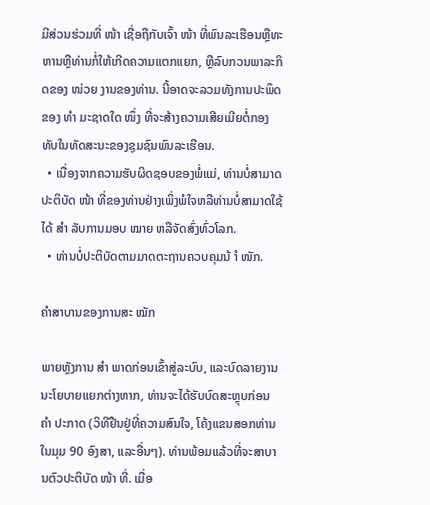ມີສ່ວນຮ່ວມທີ່ ໜ້າ ເຊື່ອຖືກັບເຈົ້າ ໜ້າ ທີ່ພົນລະເຮືອນຫຼືທະຫານຫຼືທ່ານກໍ່ໃຫ້ເກີດຄວາມແຕກແຍກ, ຫຼືລົບກວນພາລະກິດຂອງ ໜ່ວຍ ງານຂອງທ່ານ. ນີ້ອາດຈະລວມທັງການປະພຶດຂອງ ທຳ ມະຊາດໃດ ໜຶ່ງ ທີ່ຈະສ້າງຄວາມເສີຍເມີຍຕໍ່ກອງທັບໃນທັດສະນະຂອງຊຸມຊົນພົນລະເຮືອນ.
  • ເນື່ອງຈາກຄວາມຮັບຜິດຊອບຂອງພໍ່ແມ່, ທ່ານບໍ່ສາມາດປະຕິບັດ ໜ້າ ທີ່ຂອງທ່ານຢ່າງເພິ່ງພໍໃຈຫລືທ່ານບໍ່ສາມາດໃຊ້ໄດ້ ສຳ ລັບການມອບ ໝາຍ ຫລືຈັດສົ່ງທົ່ວໂລກ.
  • ທ່ານບໍ່ປະຕິບັດຕາມມາດຕະຖານຄວບຄຸມນ້ ຳ ໜັກ.

ຄໍາສາບານຂອງການສະ ໝັກ

ພາຍຫຼັງການ ສຳ ພາດກ່ອນເຂົ້າສູ່ລະບົບ, ແລະບົດລາຍງານນະໂຍບາຍແຍກຕ່າງຫາກ, ທ່ານຈະໄດ້ຮັບບົດສະຫຼຸບກ່ອນ ຄຳ ປະກາດ (ວິທີຢືນຢູ່ທີ່ຄວາມສົນໃຈ, ໂຄ້ງແຂນສອກທ່ານໃນມຸມ 90 ອົງສາ, ແລະອື່ນໆ). ທ່ານພ້ອມແລ້ວທີ່ຈະສາບານຕົວປະຕິບັດ ໜ້າ ທີ່. ເມື່ອ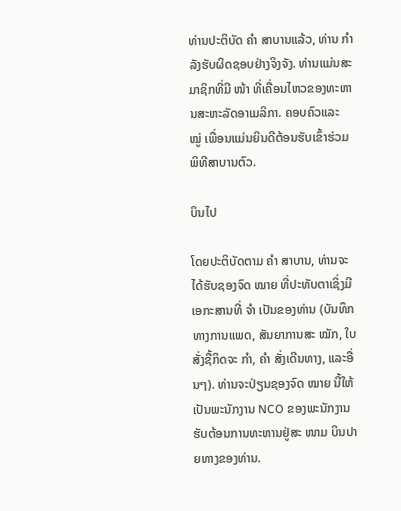ທ່ານປະຕິບັດ ຄຳ ສາບານແລ້ວ, ທ່ານ ກຳ ລັງຮັບຜິດຊອບຢ່າງຈິງຈັງ. ທ່ານແມ່ນສະມາຊິກທີ່ມີ ໜ້າ ທີ່ເຄື່ອນໄຫວຂອງທະຫານສະຫະລັດອາເມລິກາ. ຄອບຄົວແລະ ໝູ່ ເພື່ອນແມ່ນຍິນດີຕ້ອນຮັບເຂົ້າຮ່ວມພິທີສາບານຕົວ.

ບິນໄປ

ໂດຍປະຕິບັດຕາມ ຄຳ ສາບານ, ທ່ານຈະໄດ້ຮັບຊອງຈົດ ໝາຍ ທີ່ປະທັບຕາເຊິ່ງມີເອກະສານທີ່ ຈຳ ເປັນຂອງທ່ານ (ບັນທຶກທາງການແພດ, ສັນຍາການສະ ໝັກ, ໃບສັ່ງຊື້ກິດຈະ ກຳ, ຄຳ ສັ່ງເດີນທາງ, ແລະອື່ນໆ). ທ່ານຈະປ່ຽນຊອງຈົດ ໝາຍ ນີ້ໃຫ້ເປັນພະນັກງານ NCO ຂອງພະນັກງານຮັບຕ້ອນການທະຫານຢູ່ສະ ໜາມ ບິນປາຍທາງຂອງທ່ານ.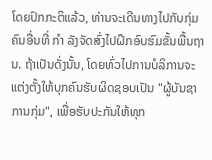ໂດຍປົກກະຕິແລ້ວ, ທ່ານຈະເດີນທາງໄປກັບກຸ່ມຄົນອື່ນທີ່ ກຳ ລັງຈັດສົ່ງໄປຝຶກອົບຮົມຂັ້ນພື້ນຖານ. ຖ້າເປັນດັ່ງນັ້ນ, ໂດຍທົ່ວໄປການບໍລິການຈະແຕ່ງຕັ້ງໃຫ້ບຸກຄົນຮັບຜິດຊອບເປັນ "ຜູ້ບັນຊາການກຸ່ມ", ເພື່ອຮັບປະກັນໃຫ້ທຸກ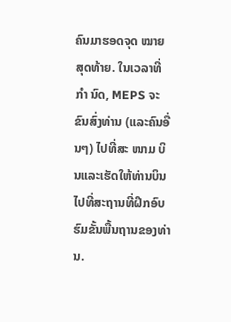ຄົນມາຮອດຈຸດ ໝາຍ ສຸດທ້າຍ. ໃນເວລາທີ່ ກຳ ນົດ, MEPS ຈະຂົນສົ່ງທ່ານ (ແລະຄົນອື່ນໆ) ໄປທີ່ສະ ໜາມ ບິນແລະເຮັດໃຫ້ທ່ານບິນໄປທີ່ສະຖານທີ່ຝຶກອົບຮົມຂັ້ນພື້ນຖານຂອງທ່ານ.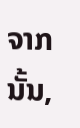ຈາກນັ້ນ,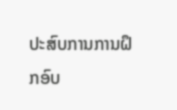ປະສົບການການຝຶກອົບ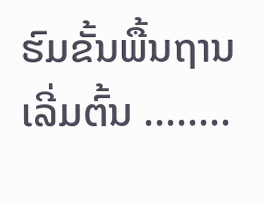ຮົມຂັ້ນພື້ນຖານເລີ່ມຕົ້ນ ........